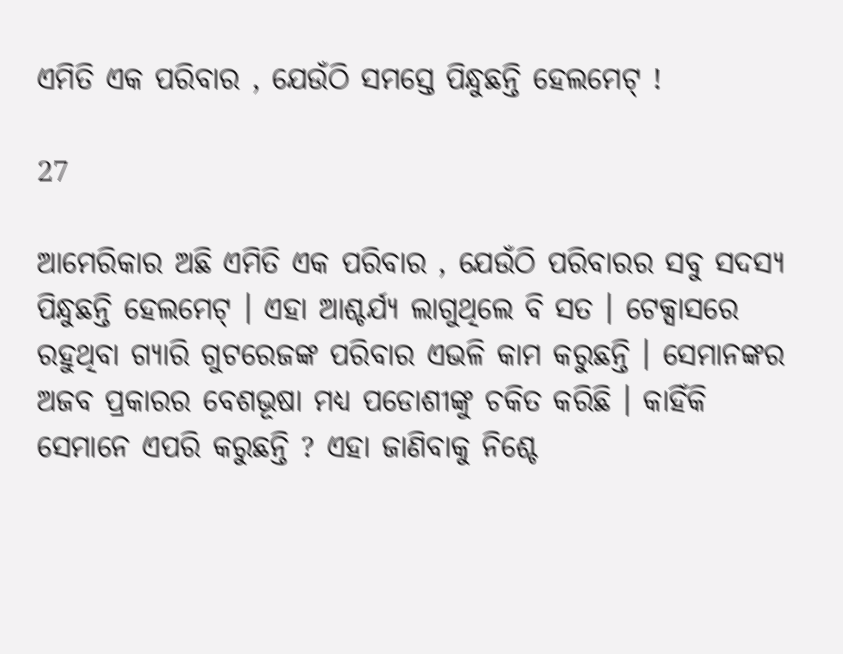ଏମିତି ଏକ ପରିବାର , ଯେଉଁଠି ସମସ୍ତେ ପିନ୍ଧୁଛନ୍ତି ହେଲମେଟ୍ !

27

ଆମେରିକାର ଅଛି ଏମିତି ଏକ ପରିବାର , ଯେଉଁଠି ପରିବାରର ସବୁ ସଦସ୍ୟ ପିନ୍ଧୁଛନ୍ତି ହେଲମେଟ୍ । ଏହା ଆଶ୍ଚର୍ଯ୍ୟ ଲାଗୁଥିଲେ ବି ସତ । ଟେକ୍ସାସରେ ରହୁଥିବା ଗ୍ୟାରି ଗୁଟରେଜଙ୍କ ପରିବାର ଏଭଳି କାମ କରୁଛନ୍ତି । ସେମାନଙ୍କର ଅଜବ ପ୍ରକାରର ବେଶଭୂଷା ମଧ୍ୟ ପଡୋଶୀଙ୍କୁ ଚକିତ କରିଛି । କାହିଁକି ସେମାନେ ଏପରି କରୁଛନ୍ତି ? ଏହା ଜାଣିବାକୁ ନିଶ୍ଚେ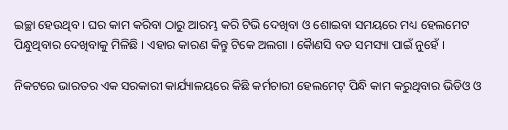ଇଚ୍ଛା ହେଉଥିବ । ଘର କାମ କରିବା ଠାରୁ ଆରମ୍ଭ କରି ଟିଭି ଦେଖିବା ଓ ଶୋଇବା ସମୟରେ ମଧ୍ୟ ହେଲମେଟ ପିନ୍ଧୁଥିବାର ଦେଖିବାକୁ ମିଳିଛି । ଏହାର କାରଣ କିନ୍ତୁ ଟିକେ ଅଲଗା । କୈାଣସି ବଡ ସମସ୍ୟା ପାଇଁ ନୁହେଁ ।

ନିକଟରେ ଭାରତର ଏକ ସରକାରୀ କାର୍ଯ୍ୟାଳୟରେ କିଛି କର୍ମଚାରୀ ହେଲମେଟ୍ ପିନ୍ଧି କାମ କରୁଥିବାର ଭିଡିଓ ଓ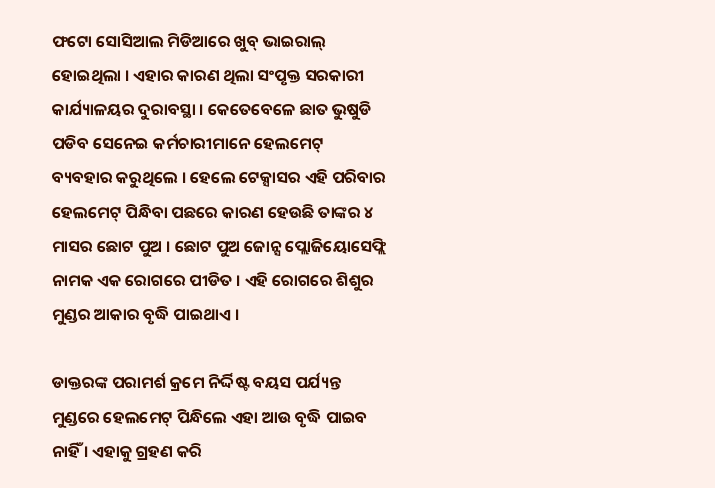ଫଟୋ ସୋସିଆଲ ମିଡିଆରେ ଖୁବ୍ ଭାଇରାଲ୍ ହୋଇଥିଲା । ଏହାର କାରଣ ଥିଲା ସଂପୃକ୍ତ ସରକାରୀ କାର୍ଯ୍ୟାଳୟର ଦୁରାବସ୍ଥା । କେତେବେଳେ ଛାତ ଭୁଷୁଡି ପଡିବ ସେନେଇ କର୍ମଚାରୀମାନେ ହେଲମେଟ୍ ବ୍ୟବହାର କରୁଥିଲେ । ହେଲେ ଟେକ୍ସାସର ଏହି ପରିବାର ହେଲମେଟ୍ ପିନ୍ଧିବା ପଛରେ କାରଣ ହେଉଛି ତାଙ୍କର ୪ ମାସର ଛୋଟ ପୁଅ । ଛୋଟ ପୁଅ ଜୋନ୍ସ ପ୍ଲୋଜିୟୋସେଫ୍ଲି ନାମକ ଏକ ରୋଗରେ ପୀଡିତ । ଏହି ରୋଗରେ ଶିଶୁର ମୁଣ୍ଡର ଆକାର ବୃଦ୍ଧି ପାଇଥାଏ ।

ଡାକ୍ତରଙ୍କ ପରାମର୍ଶ କ୍ରମେ ନିର୍ଦ୍ଦିଷ୍ଟ ବୟସ ପର୍ଯ୍ୟନ୍ତ ମୁଣ୍ଡରେ ହେଲମେଟ୍ ପିନ୍ଧିଲେ ଏହା ଆଉ ବୃଦ୍ଧି ପାଇବ ନାହିଁ । ଏହାକୁ ଗ୍ରହଣ କରି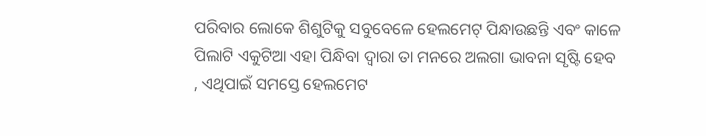ପରିବାର ଲୋକେ ଶିଶୁଟିକୁ ସବୁବେଳେ ହେଲମେଟ୍ ପିନ୍ଧାଉଛନ୍ତି ଏବଂ କାଳେ ପିଲାଟି ଏକୁଟିଆ ଏହା ପିନ୍ଧିବା ଦ୍ୱାରା ତା ମନରେ ଅଲଗା ଭାବନା ସୃଷ୍ଟି ହେବ , ଏଥିପାଇଁ ସମସ୍ତେ ହେଲମେଟ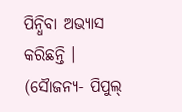ପିନ୍ଧିବା ଅଭ୍ୟାସ କରିଛନ୍ତି । (ସୈାଜନ୍ୟ- ପିପୁଲ୍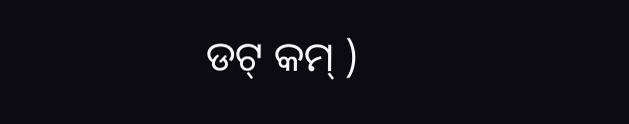ଡଟ୍ କମ୍ )